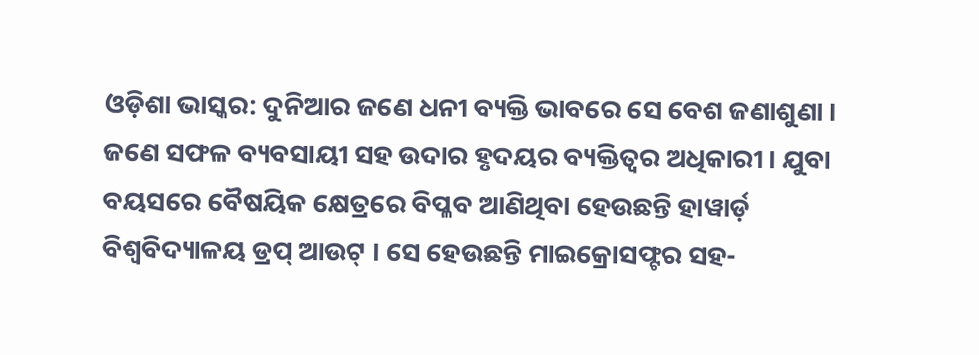ଓଡ଼ିଶା ଭାସ୍କର: ଦୁନିଆର ଜଣେ ଧନୀ ବ୍ୟକ୍ତି ଭାବରେ ସେ ବେଶ ଜଣାଶୁଣା । ଜଣେ ସଫଳ ବ୍ୟବସାୟୀ ସହ ଉଦାର ହୃଦୟର ବ୍ୟକ୍ତିତ୍ୱର ଅଧିକାରୀ । ଯୁବା ବୟସରେ ବୈଷୟିକ କ୍ଷେତ୍ରରେ ବିପ୍ଳବ ଆଣିଥିବା ହେଉଛନ୍ତି ହାୱାର୍ଡ଼ ବିଶ୍ୱବିଦ୍ୟାଳୟ ଡ୍ରପ୍ ଆଉଟ୍ । ସେ ହେଉଛନ୍ତି ମାଇକ୍ରୋସଫ୍ଟର ସହ-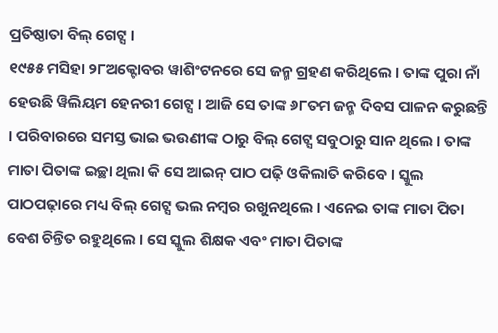ପ୍ରତିଷ୍ଠାତା ବିଲ୍ ଗେଟ୍ସ ।
୧୯୫୫ ମସିହା ୨୮ଅକ୍ଟୋବର ୱାଶିଂଟନରେ ସେ ଜନ୍ମ ଗ୍ରହଣ କରିଥିଲେ । ତାଙ୍କ ପୁରା ନାଁ ହେଉଛି ୱିଲିୟମ ହେନରୀ ଗେଟ୍ସ । ଆଜି ସେ ତାଙ୍କ ୬୮ତମ ଜନ୍ମ ଦିବସ ପାଳନ କରୁଛନ୍ତି । ପରିବାରରେ ସମସ୍ତ ଭାଇ ଭଉଣୀଙ୍କ ଠାରୁ ବିଲ୍ ଗେଟ୍ସ ସବୁଠାରୁ ସାନ ଥିଲେ । ତାଙ୍କ ମାତା ପିତାଙ୍କ ଇଚ୍ଛା ଥିଲା କି ସେ ଆଇନ୍ ପାଠ ପଢ଼ି ଓକିଲାତି କରିବେ । ସ୍କୁଲ ପାଠପଢ଼ାରେ ମଧ୍ୟ ବିଲ୍ ଗେଟ୍ସ ଭଲ ନମ୍ବର ରଖୁନଥିଲେ । ଏନେଇ ତାଙ୍କ ମାତା ପିତା ବେଶ ଚିନ୍ତିତ ରହୁଥିଲେ । ସେ ସ୍କୁଲ ଶିକ୍ଷକ ଏବଂ ମାତା ପିତାଙ୍କ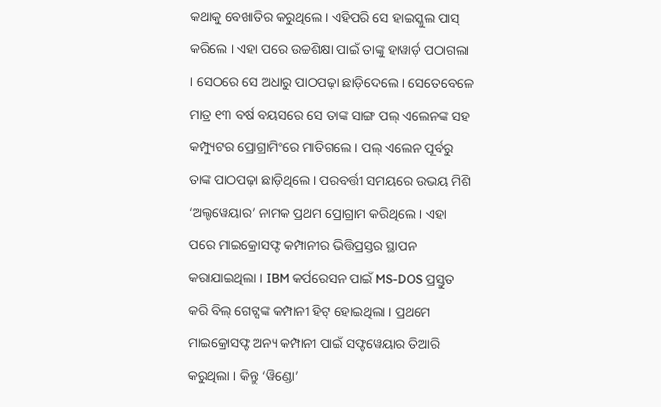କଥାକୁ ବେଖାତିର କରୁଥିଲେ । ଏହିପରି ସେ ହାଇସ୍କୁଲ ପାସ୍ କରିଲେ । ଏହା ପରେ ଉଚ୍ଚଶିକ୍ଷା ପାଇଁ ତାଙ୍କୁ ହାୱାର୍ଡ଼ ପଠାଗଲା । ସେଠରେ ସେ ଅଧାରୁ ପାଠପଢ଼ା ଛାଡ଼ିଦେଲେ । ସେତେବେଳେ ମାତ୍ର ୧୩ ବର୍ଷ ବୟସରେ ସେ ତାଙ୍କ ସାଙ୍ଗ ପଲ୍ ଏଲେନଙ୍କ ସହ କମ୍ପ୍ୟୁଟର ପ୍ରୋଗ୍ରାମିଂରେ ମାତିଗଲେ । ପଲ୍ ଏଲେନ ପୂର୍ବରୁ ତାଙ୍କ ପାଠପଢ଼ା ଛାଡ଼ିଥିଲେ । ପରବର୍ତ୍ତୀ ସମୟରେ ଉଭୟ ମିଶି ‘ଅଲ୍ଟୱେୟାର’ ନାମକ ପ୍ରଥମ ପ୍ରୋଗ୍ରାମ କରିଥିଲେ । ଏହା ପରେ ମାଇକ୍ରୋସଫ୍ଟ କମ୍ପାନୀର ଭିତ୍ତିପ୍ରସ୍ତର ସ୍ଥାପନ କରାଯାଇଥିଲା । IBM କର୍ପରେସନ ପାଇଁ MS-DOS ପ୍ରସ୍ତୁତ କରି ବିଲ୍ ଗେଟ୍ସଙ୍କ କମ୍ପାନୀ ହିଟ୍ ହୋଇଥିଲା । ପ୍ରଥମେ ମାଇକ୍ରୋସଫ୍ଟ ଅନ୍ୟ କମ୍ପାନୀ ପାଇଁ ସଫ୍ଟୱେୟାର ତିଆରି କରୁଥିଲା । କିନ୍ତୁ ‘ୱିଣ୍ଡୋ’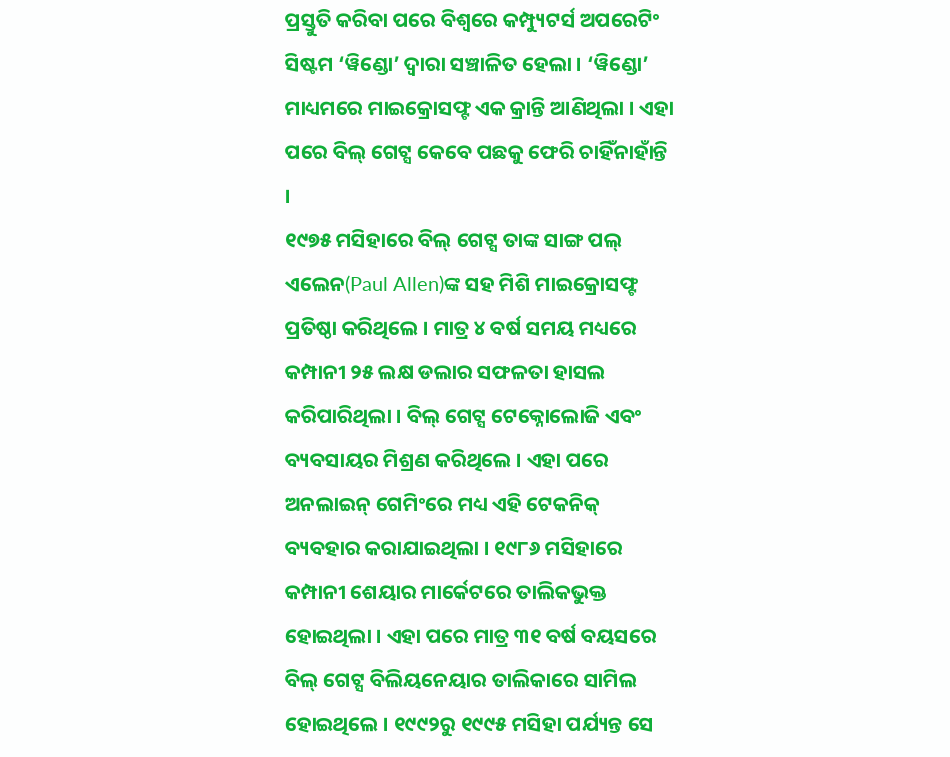ପ୍ରସ୍ତୁତି କରିବା ପରେ ବିଶ୍ୱରେ କମ୍ପ୍ୟୁଟର୍ସ ଅପରେଟିଂ ସିଷ୍ଟମ ‘ୱିଣ୍ଡୋ’ ଦ୍ୱାରା ସଞ୍ଚାଳିତ ହେଲା । ‘ୱିଣ୍ଡୋ’ ମାଧ୍ୟମରେ ମାଇକ୍ରୋସଫ୍ଟ ଏକ କ୍ରାନ୍ତି ଆଣିଥିଲା । ଏହା ପରେ ବିଲ୍ ଗେଟ୍ସ କେବେ ପଛକୁ ଫେରି ଚାହିଁନାହାଁନ୍ତି ।
୧୯୭୫ ମସିହାରେ ବିଲ୍ ଗେଟ୍ସ ତାଙ୍କ ସାଙ୍ଗ ପଲ୍ ଏଲେନ(Paul Allen)ଙ୍କ ସହ ମିଶି ମାଇକ୍ରୋସଫ୍ଟ ପ୍ରତିଷ୍ଠା କରିଥିଲେ । ମାତ୍ର ୪ ବର୍ଷ ସମୟ ମଧ୍ୟରେ କମ୍ପାନୀ ୨୫ ଲକ୍ଷ ଡଲାର ସଫଳତା ହାସଲ କରିପାରିଥିଲା । ବିଲ୍ ଗେଟ୍ସ ଟେକ୍ନୋଲୋଜି ଏବଂ ବ୍ୟବସାୟର ମିଶ୍ରଣ କରିଥିଲେ । ଏହା ପରେ ଅନଲାଇନ୍ ଗେମିଂରେ ମଧ୍ୟ ଏହି ଟେକନିକ୍ ବ୍ୟବହାର କରାଯାଇଥିଲା । ୧୯୮୬ ମସିହାରେ କମ୍ପାନୀ ଶେୟାର ମାର୍କେଟରେ ତାଲିକଭୁକ୍ତ ହୋଇଥିଲା । ଏହା ପରେ ମାତ୍ର ୩୧ ବର୍ଷ ବୟସରେ ବିଲ୍ ଗେଟ୍ସ ବିଲିୟନେୟାର ତାଲିକାରେ ସାମିଲ ହୋଇଥିଲେ । ୧୯୯୨ରୁ ୧୯୯୫ ମସିହା ପର୍ଯ୍ୟନ୍ତ ସେ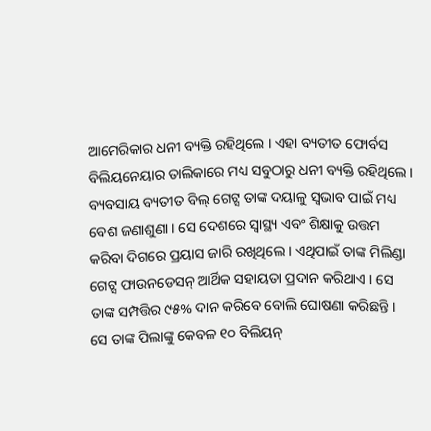ଆମେରିକାର ଧନୀ ବ୍ୟକ୍ତି ରହିଥିଲେ । ଏହା ବ୍ୟତୀତ ଫୋର୍ବସ ବିଲିୟନେୟାର ତାଲିକାରେ ମଧ୍ୟ ସବୁଠାରୁ ଧନୀ ବ୍ୟକ୍ତି ରହିଥିଲେ ।
ବ୍ୟବସାୟ ବ୍ୟତୀତ ବିଲ୍ ଗେଟ୍ସ ତାଙ୍କ ଦୟାଳୁ ସ୍ୱଭାବ ପାଇଁ ମଧ୍ୟ ବେଶ ଜଣାଶୁଣା । ସେ ଦେଶରେ ସ୍ୱାସ୍ଥ୍ୟ ଏବଂ ଶିକ୍ଷାକୁ ଉତ୍ତମ କରିବା ଦିଗରେ ପ୍ରୟାସ ଜାରି ରଖିଥିଲେ । ଏଥିପାଇଁ ତାଙ୍କ ମିଲିଣ୍ଡା ଗେଟ୍ସ ଫାଉନଡେସନ୍ ଆର୍ଥିକ ସହାୟତା ପ୍ରଦାନ କରିଥାଏ । ସେ ତାଙ୍କ ସମ୍ପତ୍ତିର ୯୫% ଦାନ କରିବେ ବୋଲି ଘୋଷଣା କରିଛନ୍ତି । ସେ ତାଙ୍କ ପିଲାଙ୍କୁ କେବଳ ୧୦ ବିଲିୟନ୍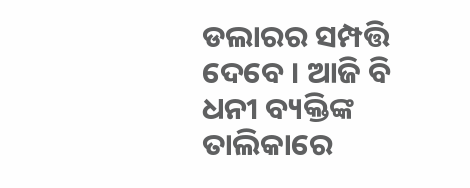ଡଲାରର ସମ୍ପତ୍ତି ଦେବେ । ଆଜି ବି ଧନୀ ବ୍ୟକ୍ତିଙ୍କ ତାଲିକାରେ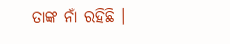ତାଙ୍କ ନାଁ ରହିଛି ।